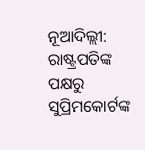ନୂଆଦିଲ୍ଲୀ: ରାଷ୍ଟ୍ରପତିଙ୍କ ପକ୍ଷରୁ ସୁପ୍ରିମକୋର୍ଟଙ୍କ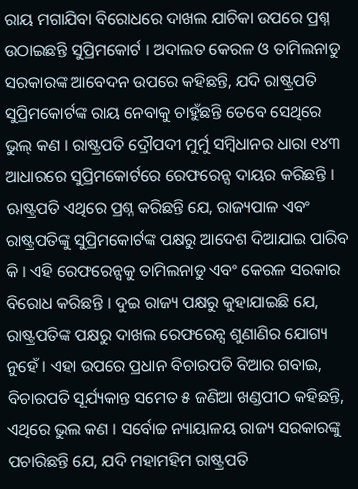ରାୟ ମଗାଯିବା ବିରୋଧରେ ଦାଖଲ ଯାଚିକା ଉପରେ ପ୍ରଶ୍ନ ଉଠାଇଛନ୍ତି ସୁପ୍ରିମକୋର୍ଟ । ଅଦାଲତ କେରଳ ଓ ତାମିଲନାଡୁ ସରକାରଙ୍କ ଆବେଦନ ଉପରେ କହିଛନ୍ତି, ଯଦି ରାଷ୍ଟ୍ରପତି ସୁପ୍ରିମକୋର୍ଟଙ୍କ ରାୟ ନେବାକୁ ଚାହୁଁଛନ୍ତି ତେବେ ସେଥିରେ ଭୁଲ୍ କଣ । ରାଷ୍ଟ୍ରପତି ଦ୍ରୌପଦୀ ମୁର୍ମୁ ସମ୍ବିଧାନର ଧାରା ୧୪୩ ଆଧାରରେ ସୁପ୍ରିମକୋର୍ଟରେ ରେଫରେନ୍ସ ଦାୟର କରିଛନ୍ତି ।
ଋାଷ୍ଟ୍ରପତି ଏଥିରେ ପ୍ରଶ୍ନ କରିଛନ୍ତି ଯେ, ରାଜ୍ୟପାଳ ଏବଂ ରାଷ୍ଟ୍ରପତିଙ୍କୁ ସୁପ୍ରିମକୋର୍ଟଙ୍କ ପକ୍ଷରୁ ଆଦେଶ ଦିଆଯାଇ ପାରିବ କି । ଏହି ରେଫରେନ୍ସକୁ ତାମିଲନାଡୁ ଏବଂ କେରଳ ସରକାର ବିରୋଧ କରିଛନ୍ତି । ଦୁଇ ରାଜ୍ୟ ପକ୍ଷରୁ କୁହାଯାଇଛି ଯେ, ରାଷ୍ଟ୍ରପତିଙ୍କ ପକ୍ଷରୁ ଦାଖଲ ରେଫରେନ୍ସ ଶୁଣାଣିର ଯୋଗ୍ୟ ନୁହେଁ । ଏହା ଉପରେ ପ୍ରଧାନ ବିଚାରପତି ବିଆର ଗବାଇ, ବିଚାରପତି ସୂର୍ଯ୍ୟକାନ୍ତ ସମେତ ୫ ଜଣିଆ ଖଣ୍ଡପୀଠ କହିଛନ୍ତି, ଏଥିରେ ଭୁଲ କଣ । ସର୍ବୋଚ୍ଚ ନ୍ୟାୟାଳୟ ରାଜ୍ୟ ସରକାରଙ୍କୁ ପଚାରିଛନ୍ତି ଯେ, ଯଦି ମହାମହିମ ରାଷ୍ଟ୍ରପତି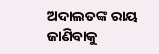ଅଦାଲତଙ୍କ ରାୟ ଜାଣିବାକୁ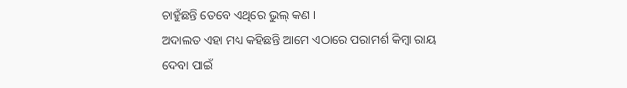ଚାହୁଁଛନ୍ତି ତେବେ ଏଥିରେ ଭୁଲ୍ କଣ ।
ଅଦାଲତ ଏହା ମଧ୍ୟ କହିଛନ୍ତି ଆମେ ଏଠାରେ ପରାମର୍ଶ କିମ୍ବା ରାୟ ଦେବା ପାଇଁ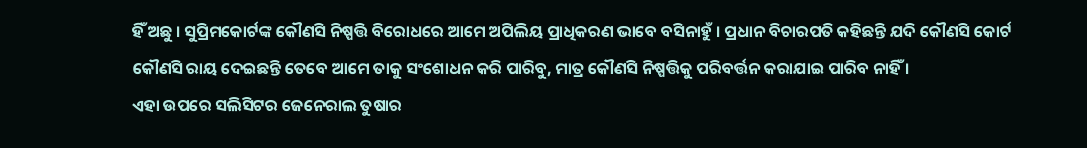ହିଁ ଅଛୁ । ସୁପ୍ରିମକୋର୍ଟଙ୍କ କୌଣସି ନିଷ୍ପତ୍ତି ବିରୋଧରେ ଆମେ ଅପିଲିୟ ପ୍ରାଧିକରଣ ଭାବେ ବସିନାହୁଁ । ପ୍ରଧାନ ବିଚାରପତି କହିଛନ୍ତି ଯଦି କୌଣସି କୋର୍ଟ କୌଣସି ରାୟ ଦେଇଛନ୍ତି ତେବେ ଆମେ ତାକୁ ସଂଶୋଧନ କରି ପାରିବୁ, ମାତ୍ର କୌଣସି ନିଷ୍ପତ୍ତିକୁ ପରିବର୍ତ୍ତନ କରାଯାଇ ପାରିବ ନାହିଁ ।
ଏହା ଉପରେ ସଲିସିଟର ଜେନେରାଲ ତୁଷାର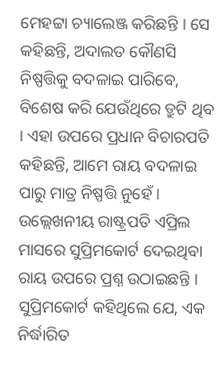ମେହଟ୍ଟା ଚ୍ୟାଲେଞ୍ଜ କରିଛନ୍ତି । ସେ କହିଛନ୍ତି, ଅଦାଲତ କୌଣସି ନିଷ୍ପତ୍ତିକୁ ବଦଳାଇ ପାରିବେ, ବିଶେଷ କରି ଯେଉଁଥିରେ ତ୍ରୁଟି ଥିବ । ଏହା ଉପରେ ପ୍ରଧାନ ବିଚାରପତି କହିଛନ୍ତି, ଆମେ ରାୟ ବଦଳାଇ ପାରୁ ମାତ୍ର ନିଷ୍ପତ୍ତି ନୁହେଁ । ଉଲ୍ଲେଖନୀୟ ରାଷ୍ଟ୍ରପତି ଏପ୍ରିଲ ମାସରେ ସୁପ୍ରିମକୋର୍ଟ ଦେଇଥିବା ରାୟ ଉପରେ ପ୍ରଶ୍ନ ଉଠାଇଛନ୍ତି । ସୁପ୍ରିମକୋର୍ଟ କହିଥିଲେ ଯେ, ଏକ ନିର୍ଦ୍ଧାରିତ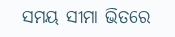ସମୟ ସୀମା ଭିତରେ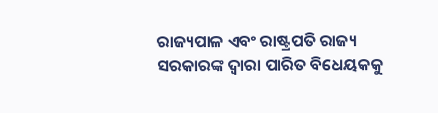ରାଜ୍ୟପାଳ ଏବଂ ରାଷ୍ଟ୍ରପତି ରାଜ୍ୟ ସରକାରଙ୍କ ଦ୍ୱାରା ପାରିତ ବିଧେୟକକୁ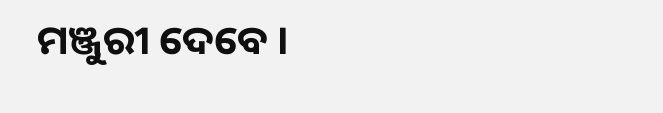ମଞ୍ଜୁରୀ ଦେବେ ।